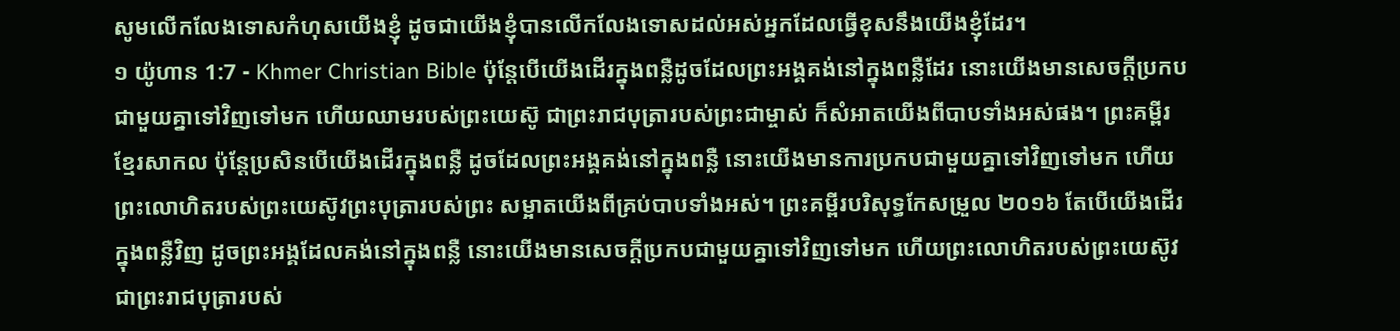សូមលើកលែងទោសកំហុសយើងខ្ញុំ ដូចជាយើងខ្ញុំបានលើកលែងទោសដល់អស់អ្នកដែលធ្វើខុសនឹងយើងខ្ញុំដែរ។
១ យ៉ូហាន 1:7 - Khmer Christian Bible ប៉ុន្ដែបើយើងដើរក្នុងពន្លឺដូចដែលព្រះអង្គគង់នៅក្នុងពន្លឺដែរ នោះយើងមានសេចក្ដីប្រកបជាមួយគ្នាទៅវិញទៅមក ហើយឈាមរបស់ព្រះយេស៊ូ ជាព្រះរាជបុត្រារបស់ព្រះជាម្ចាស់ ក៏សំអាតយើងពីបាបទាំងអស់ផង។ ព្រះគម្ពីរខ្មែរសាកល ប៉ុន្តែប្រសិនបើយើងដើរក្នុងពន្លឺ ដូចដែលព្រះអង្គគង់នៅក្នុងពន្លឺ នោះយើងមានការប្រកបជាមួយគ្នាទៅវិញទៅមក ហើយព្រះលោហិតរបស់ព្រះយេស៊ូវព្រះបុត្រារបស់ព្រះ សម្អាតយើងពីគ្រប់បាបទាំងអស់។ ព្រះគម្ពីរបរិសុទ្ធកែសម្រួល ២០១៦ តែបើយើងដើរក្នុងពន្លឺវិញ ដូចព្រះអង្គដែលគង់នៅក្នុងពន្លឺ នោះយើងមានសេចក្ដីប្រកបជាមួយគ្នាទៅវិញទៅមក ហើយព្រះលោហិតរបស់ព្រះយេស៊ូវ ជាព្រះរាជបុត្រារបស់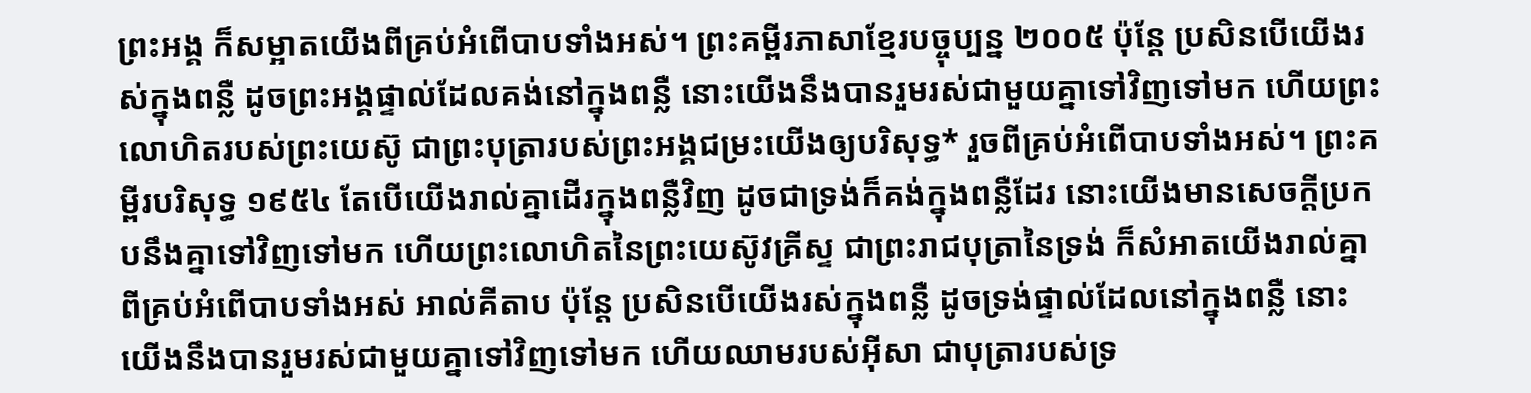ព្រះអង្គ ក៏សម្អាតយើងពីគ្រប់អំពើបាបទាំងអស់។ ព្រះគម្ពីរភាសាខ្មែរបច្ចុប្បន្ន ២០០៥ ប៉ុន្តែ ប្រសិនបើយើងរស់ក្នុងពន្លឺ ដូចព្រះអង្គផ្ទាល់ដែលគង់នៅក្នុងពន្លឺ នោះយើងនឹងបានរួមរស់ជាមួយគ្នាទៅវិញទៅមក ហើយព្រះលោហិតរបស់ព្រះយេស៊ូ ជាព្រះបុត្រារបស់ព្រះអង្គជម្រះយើងឲ្យបរិសុទ្ធ* រួចពីគ្រប់អំពើបាបទាំងអស់។ ព្រះគម្ពីរបរិសុទ្ធ ១៩៥៤ តែបើយើងរាល់គ្នាដើរក្នុងពន្លឺវិញ ដូចជាទ្រង់ក៏គង់ក្នុងពន្លឺដែរ នោះយើងមានសេចក្ដីប្រកបនឹងគ្នាទៅវិញទៅមក ហើយព្រះលោហិតនៃព្រះយេស៊ូវគ្រីស្ទ ជាព្រះរាជបុត្រានៃទ្រង់ ក៏សំអាតយើងរាល់គ្នាពីគ្រប់អំពើបាបទាំងអស់ អាល់គីតាប ប៉ុន្ដែ ប្រសិនបើយើងរស់ក្នុងពន្លឺ ដូចទ្រង់ផ្ទាល់ដែលនៅក្នុងពន្លឺ នោះយើងនឹងបានរួមរស់ជាមួយគ្នាទៅវិញទៅមក ហើយឈាមរបស់អ៊ីសា ជាបុត្រារបស់ទ្រ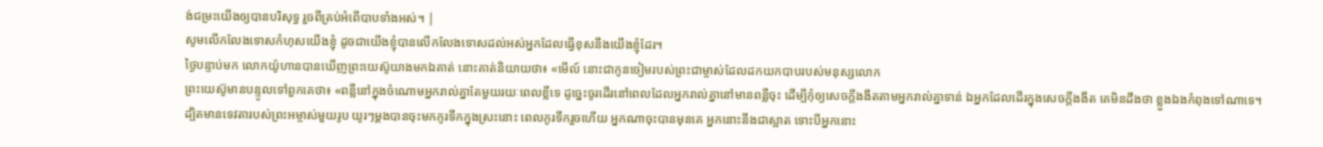ង់ជម្រះយើងឲ្យបានបរិសុទ្ធ រួចពីគ្រប់អំពើបាបទាំងអស់។ |
សូមលើកលែងទោសកំហុសយើងខ្ញុំ ដូចជាយើងខ្ញុំបានលើកលែងទោសដល់អស់អ្នកដែលធ្វើខុសនឹងយើងខ្ញុំដែរ។
ថ្ងៃបន្ទាប់មក លោកយ៉ូហានបានឃើញព្រះយេស៊ូយាងមកឯគាត់ នោះគាត់និយាយថា៖ «មើល៍ នោះជាកូនចៀមរបស់ព្រះជាម្ចាស់ដែលដកយកបាបរបស់មនុស្សលោក
ព្រះយេស៊ូមានបន្ទូលទៅពួកគេថា៖ «ពន្លឺនៅក្នុងចំណោមអ្នករាល់គ្នាតែមួយរយៈពេលខ្លីទេ ដូច្នេះចូរដើរនៅពេលដែលអ្នករាល់គ្នានៅមានពន្លឺចុះ ដើម្បីកុំឲ្យសេចក្ដីងងឹតតាមអ្នករាល់គ្នាទាន់ ឯអ្នកដែលដើរក្នុងសេចក្ដីងងឹត គេមិនដឹងថា ខ្លួងឯងកំពុងទៅណាទេ។
ដ្បិតមានទេវតារបស់ព្រះអម្ចាស់មួយរូប យូរៗម្ដងបានចុះមកកូរទឹកក្នុងស្រះនោះ ពេលកូរទឹករួចហើយ អ្នកណាចុះបានមុនគេ អ្នកនោះនឹងជាស្អាត ទោះបីអ្នកនោះ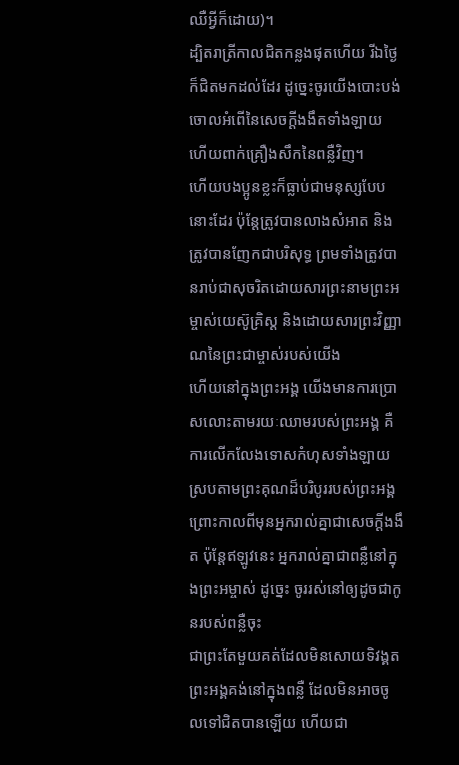ឈឺអ្វីក៏ដោយ)។
ដ្បិតរាត្រីកាលជិតកន្លងផុតហើយ រីឯថ្ងៃក៏ជិតមកដល់ដែរ ដូច្នេះចូរយើងបោះបង់ចោលអំពើនៃសេចក្ដីងងឹតទាំងឡាយ ហើយពាក់គ្រឿងសឹកនៃពន្លឺវិញ។
ហើយបងប្អូនខ្លះក៏ធ្លាប់ជាមនុស្សបែបនោះដែរ ប៉ុន្ដែត្រូវបានលាងសំអាត និងត្រូវបានញែកជាបរិសុទ្ធ ព្រមទាំងត្រូវបានរាប់ជាសុចរិតដោយសារព្រះនាមព្រះអម្ចាស់យេស៊ូគ្រិស្ដ និងដោយសារព្រះវិញ្ញាណនៃព្រះជាម្ចាស់របស់យើង
ហើយនៅក្នុងព្រះអង្គ យើងមានការប្រោសលោះតាមរយៈឈាមរបស់ព្រះអង្គ គឺការលើកលែងទោសកំហុសទាំងឡាយស្របតាមព្រះគុណដ៏បរិបូររបស់ព្រះអង្គ
ព្រោះកាលពីមុនអ្នករាល់គ្នាជាសេចក្ដីងងឹត ប៉ុន្ដែឥឡូវនេះ អ្នករាល់គ្នាជាពន្លឺនៅក្នុងព្រះអម្ចាស់ ដូច្នេះ ចូររស់នៅឲ្យដូចជាកូនរបស់ពន្លឺចុះ
ជាព្រះតែមួយគត់ដែលមិនសោយទិវង្គត ព្រះអង្គគង់នៅក្នុងពន្លឺ ដែលមិនអាចចូលទៅជិតបានឡើយ ហើយជា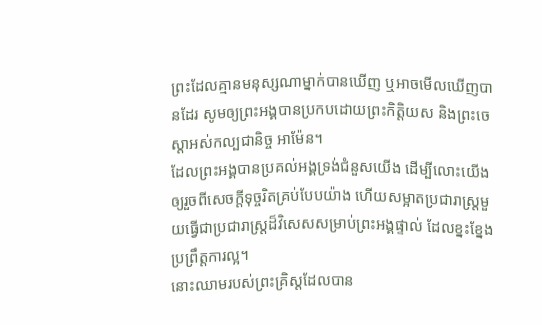ព្រះដែលគ្មានមនុស្សណាម្នាក់បានឃើញ ឬអាចមើលឃើញបានដែរ សូមឲ្យព្រះអង្គបានប្រកបដោយព្រះកិត្ដិយស និងព្រះចេស្ដាអស់កល្បជានិច្ច អាម៉ែន។
ដែលព្រះអង្គបានប្រគល់អង្គទ្រង់ជំនួសយើង ដើម្បីលោះយើងឲ្យរួចពីសេចក្ដីទុច្ចរិតគ្រប់បែបយ៉ាង ហើយសម្អាតប្រជារាស្ត្រមួយធ្វើជាប្រជារាស្ដ្រដ៏វិសេសសម្រាប់ព្រះអង្គផ្ទាល់ ដែលខ្នះខ្នែងប្រព្រឹត្ដការល្អ។
នោះឈាមរបស់ព្រះគ្រិស្ដដែលបាន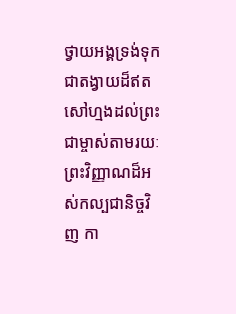ថ្វាយអង្គទ្រង់ទុកជាតង្វាយដ៏ឥតសៅហ្មងដល់ព្រះជាម្ចាស់តាមរយៈព្រះវិញ្ញាណដ៏អស់កល្បជានិច្ចវិញ កា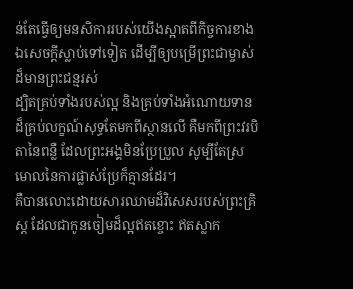ន់តែធ្វើឲ្យមនសិការរបស់យើងស្អាតពីកិច្ចការខាងឯសេចក្ដីស្លាប់ទៅទៀត ដើម្បីឲ្យបម្រើព្រះជាម្ចាស់ដ៏មានព្រះជន្មរស់
ដ្បិតគ្រប់ទាំងរបស់ល្អ និងគ្រប់ទាំងអំណោយទានដ៏គ្រប់លក្ខណ៍សុទ្ធតែមកពីស្ថានលើ គឺមកពីព្រះវរបិតានៃពន្លឺ ដែលព្រះអង្គមិនប្រែប្រួល សូម្បីតែស្រមោលនៃការផ្លាស់ប្រែក៏គ្មានដែរ។
គឺបានលោះដោយសារឈាមដ៏វិសេសរបស់ព្រះគ្រិស្ដ ដែលជាកូនចៀមដ៏ល្អឥតខ្ចោះ ឥតស្លាក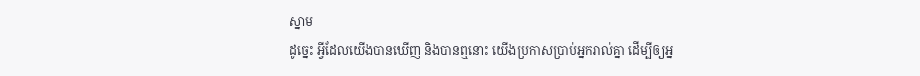ស្នាម
ដូច្នេះ អ្វីដែលយើងបានឃើញ និងបានឮនោះ យើងប្រកាសប្រាប់អ្នករាល់គ្នា ដើម្បីឲ្យអ្ន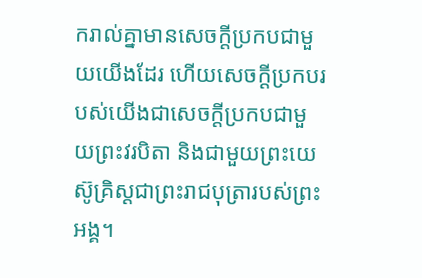ករាល់គ្នាមានសេចក្ដីប្រកបជាមួយយើងដែរ ហើយសេចក្ដីប្រកបរបស់យើងជាសេចក្ដីប្រកបជាមួយព្រះវរបិតា និងជាមួយព្រះយេស៊ូគ្រិស្ដជាព្រះរាជបុត្រារបស់ព្រះអង្គ។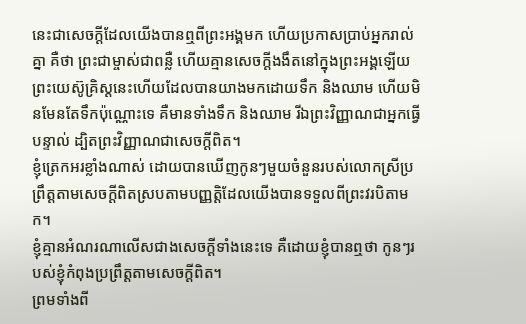នេះជាសេចក្ដីដែលយើងបានឮពីព្រះអង្គមក ហើយប្រកាសប្រាប់អ្នករាល់គ្នា គឺថា ព្រះជាម្ចាស់ជាពន្លឺ ហើយគ្មានសេចក្ដីងងឹតនៅក្នុងព្រះអង្គឡើយ
ព្រះយេស៊ូគ្រិស្ដនេះហើយដែលបានយាងមកដោយទឹក និងឈាម ហើយមិនមែនតែទឹកប៉ុណ្ណោះទេ គឺមានទាំងទឹក និងឈាម រីឯព្រះវិញ្ញាណជាអ្នកធ្វើបន្ទាល់ ដ្បិតព្រះវិញ្ញាណជាសេចក្ដីពិត។
ខ្ញុំត្រេកអរខ្លាំងណាស់ ដោយបានឃើញកូនៗមួយចំនួនរបស់លោកស្រីប្រព្រឹត្ដតាមសេចក្ដីពិតស្របតាមបញ្ញត្ដិដែលយើងបានទទួលពីព្រះវរបិតាមក។
ខ្ញុំគ្មានអំណរណាលើសជាងសេចក្ដីទាំងនេះទេ គឺដោយខ្ញុំបានឮថា កូនៗរបស់ខ្ញុំកំពុងប្រព្រឹត្ដតាមសេចក្ដីពិត។
ព្រមទាំងពី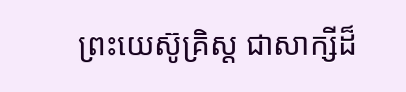ព្រះយេស៊ូគ្រិស្ដ ជាសាក្សីដ៏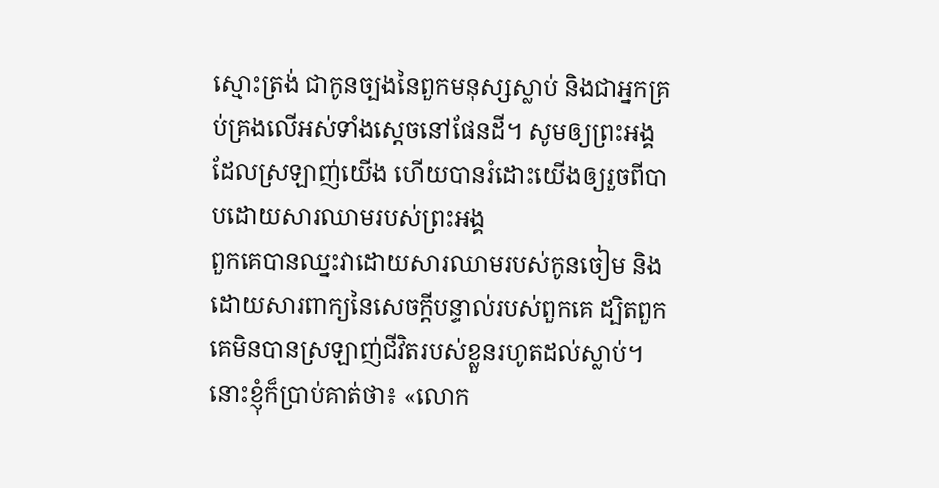ស្មោះត្រង់ ជាកូនច្បងនៃពួកមនុស្សស្លាប់ និងជាអ្នកគ្រប់គ្រងលើអស់ទាំងស្ដេចនៅផែនដី។ សូមឲ្យព្រះអង្គដែលស្រឡាញ់យើង ហើយបានរំដោះយើងឲ្យរួចពីបាបដោយសារឈាមរបស់ព្រះអង្គ
ពួកគេបានឈ្នះវាដោយសារឈាមរបស់កូនចៀម និងដោយសារពាក្យនៃសេចក្ដីបន្ទាល់របស់ពួកគេ ដ្បិតពួកគេមិនបានស្រឡាញ់ជីវិតរបស់ខ្លួនរហូតដល់ស្លាប់។
នោះខ្ញុំក៏ប្រាប់គាត់ថា៖ «លោក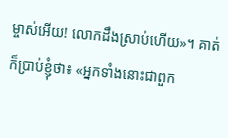ម្ចាស់អើយ! លោកដឹងស្រាប់ហើយ»។ គាត់ក៏ប្រាប់ខ្ញុំថា៖ «អ្នកទាំងនោះជាពួក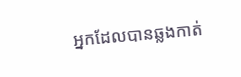អ្នកដែលបានឆ្លងកាត់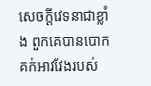សេចក្ដីវេទនាជាខ្លាំង ពួកគេបានបោកគក់អាវវែងរបស់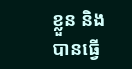ខ្លួន និងបានធ្វើ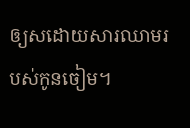ឲ្យសដោយសារឈាមរបស់កូនចៀម។